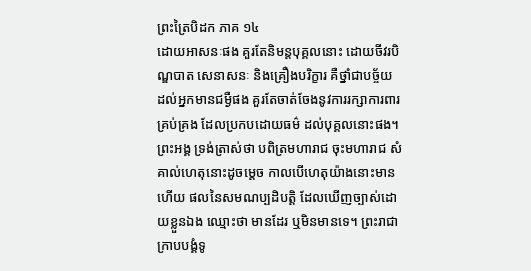ព្រះត្រៃបិដក ភាគ ១៤
ដោយអាសនៈផង គួរតែនិមន្តបុគ្គលនោះ ដោយចីវរបិណ្ឌបាត សេនាសនៈ និងគ្រឿងបរិក្ខារ គឺថ្នាំជាបច្ច័យ ដល់អ្នកមានជម្ងឺផង គួរតែចាត់ចែងនូវការរក្សាការពារគ្រប់គ្រង ដែលប្រកបដោយធម៌ ដល់បុគ្គលនោះផង។ ព្រះអង្គ ទ្រង់ត្រាស់ថា បពិត្រមហារាជ ចុះមហារាជ សំគាល់ហេតុនោះដូចម្តេច កាលបើហេតុយ៉ាងនោះមានហើយ ផលនៃសមណប្បដិបត្តិ ដែលឃើញច្បាស់ដោយខ្លួនឯង ឈ្មោះថា មានដែរ ឬមិនមានទេ។ ព្រះរាជាក្រាបបង្គំទូ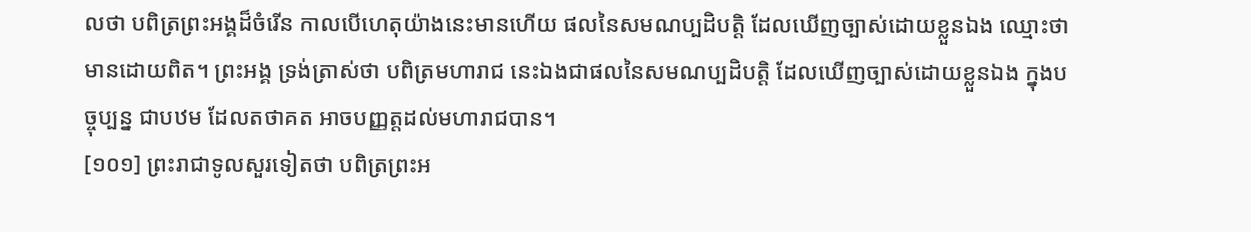លថា បពិត្រព្រះអង្គដ៏ចំរើន កាលបើហេតុយ៉ាងនេះមានហើយ ផលនៃសមណប្បដិបត្តិ ដែលឃើញច្បាស់ដោយខ្លួនឯង ឈ្មោះថា មានដោយពិត។ ព្រះអង្គ ទ្រង់ត្រាស់ថា បពិត្រមហារាជ នេះឯងជាផលនៃសមណប្បដិបត្តិ ដែលឃើញច្បាស់ដោយខ្លួនឯង ក្នុងបច្ចុប្បន្ន ជាបឋម ដែលតថាគត អាចបញ្ញត្តដល់មហារាជបាន។
[១០១] ព្រះរាជាទូលសួរទៀតថា បពិត្រព្រះអ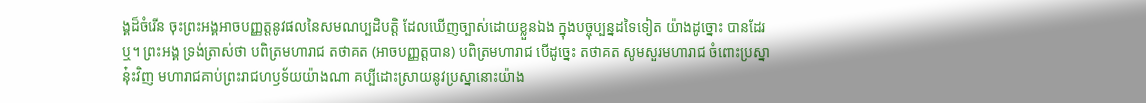ង្គដ៏ចំរើន ចុះព្រះអង្គអាចបញ្ញត្តនូវផលនៃសមណប្បដិបត្តិ ដែលឃើញច្បាស់ដោយខ្លួនឯង ក្នុងបច្ចុប្បន្នដទៃទៀត យ៉ាងដូច្នោះ បានដែរឬ។ ព្រះអង្គ ទ្រង់ត្រាស់ថា បពិត្រមហារាជ តថាគត (អាចបញ្ញត្តបាន) បពិត្រមហារាជ បើដូច្នេះ តថាគត សូមសួរមហារាជ ចំពោះប្រស្នានុ៎ះវិញ មហារាជគាប់ព្រះរាជហឫទ័យយ៉ាងណា គប្បីដោះស្រាយនូវប្រស្នានោះយ៉ាង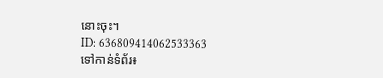នោះចុះ។
ID: 636809414062533363
ទៅកាន់ទំព័រ៖